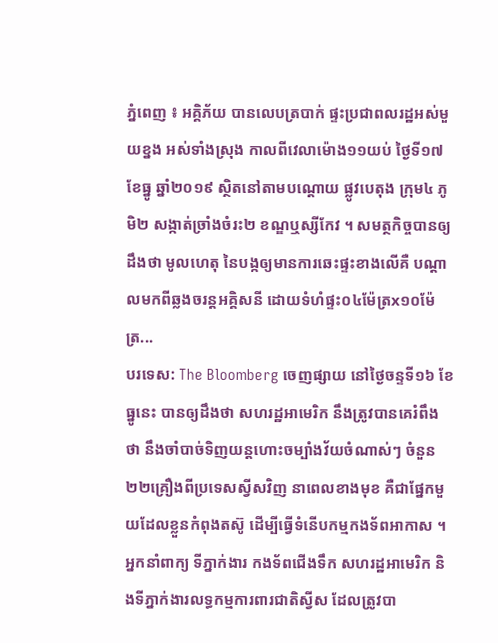ភ្នំពេញ ៖ អគ្គិភ័យ បានលេបត្របាក់ ផ្ទះប្រជាពលរដ្ឋអស់មួយខ្នង អស់ទាំងស្រុង កាលពីវេលាម៉ោង១១យប់ ថ្ងៃទី១៧ ខែធ្នូ ឆ្នាំ២០១៩ ស្ថិតនៅតាមបណ្តោយ ផ្លូវបេតុង ក្រុម៤ ភូមិ២ សង្កាត់ច្រាំងចំរះ២ ខណ្ឌឬស្សីកែវ ។ សមត្ថកិច្ចបានឲ្យដឹងថា មូលហេតុ នៃបង្កឲ្យមានការឆេះផ្ទះខាងលើគឺ បណ្ដាលមកពីឆ្លងចរន្តអគ្គិសនី ដោយទំហំផ្ទះ០៤ម៉ែត្រx១០ម៉ែត្រ...
បរទេស: The Bloomberg ចេញផ្សាយ នៅថ្ងៃចន្ទទី១៦ ខែធ្នូនេះ បានឲ្យដឹងថា សហរដ្ឋអាមេរិក នឹងត្រូវបានគេរំពឹងថា នឹងចាំបាច់ទិញយន្តហោះចម្បាំងវ័យចំណាស់ៗ ចំនួន២២គ្រឿងពីប្រទេសស្វីសវិញ នាពេលខាងមុខ គឺជាផ្នែកមួយដែលខ្លួនកំពុងតស៊ូ ដើម្បីធ្វើទំនើបកម្មកងទ័ពអាកាស ។ អ្នកនាំពាក្យ ទីភ្នាក់ងារ កងទ័ពជើងទឹក សហរដ្ឋអាមេរិក និងទីភ្នាក់ងារលទ្ធកម្មការពារជាតិស្វីស ដែលត្រូវបា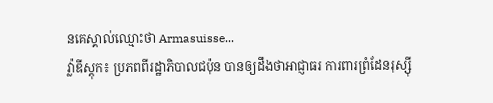នគេស្គាល់ឈ្មោះថា Armasuisse...
វ្ល៉ាឌីស្ដុក៖ ប្រភពពីរដ្ឋាភិបាលជប៉ុន បានឲ្យដឹងថាអាជ្ញាធរ ការពារព្រំដែនរុស្ស៊ី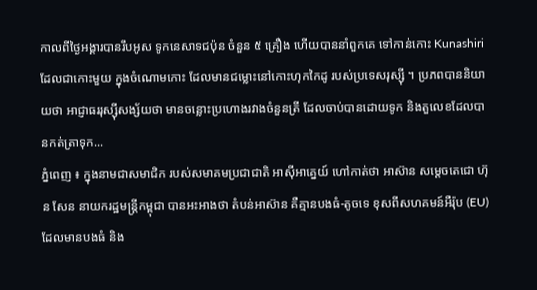កាលពីថ្ងៃអង្គារបានរឹបអូស ទូកនេសាទជប៉ុន ចំនួន ៥ គ្រឿង ហើយបាននាំពួកគេ ទៅកាន់កោះ Kunashiri ដែលជាកោះមួយ ក្នុងចំណោមកោះ ដែលមានជម្លោះនៅកោះហុកកៃដូ របស់ប្រទេសរុស្ស៊ី ។ ប្រភពបាននិយាយថា អាជ្ញាធររុស្ស៊ីសង្ស័យថា មានចន្លោះប្រហោងរវាងចំនួនត្រី ដែលចាប់បានដោយទូក និងតួលេខដែលបានកត់ត្រាទុក...
ភ្នំពេញ ៖ ក្នុងនាមជាសមាជិក របស់សមាគមប្រជាជាតិ អាស៊ីអាគ្នេយ៍ ហៅកាត់ថា អាស៊ាន សម្តេចតេជោ ហ៊ុន សែន នាយករដ្ឋមន្រ្តីកម្ពុជា បានអះអាងថា តំបន់អាស៊ាន គឺគ្មានបងធំ-តូចទេ ខុសពីសហគមន៍អឺរ៉ុប (EU) ដែលមានបងធំ និង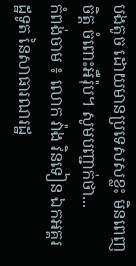បងតូច ដោយមានប្រទេសសខ្លះ មិនពេញចិត្ត ចំពោះអឺរ៉ុប។ សូមបញ្ជាក់ថា...
កំពង់ចាម ៖ លោក វ៉ាង វិនទៀន ឯកអគ្គរដ្ឋទូត នៃសាធារណរដ្ឋ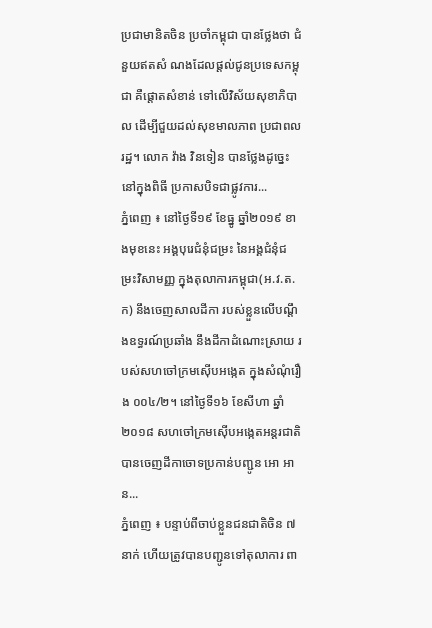ប្រជាមានិតចិន ប្រចាំកម្ពុជា បានថ្លែងថា ជំនួយឥតសំ ណងដែលផ្ដល់ជូនប្រទេសកម្ពុជា គឺផ្ដោតសំខាន់ ទៅលើវិស័យសុខាភិបាល ដើម្បីជួយដល់សុខមាលភាព ប្រជាពល រដ្ឋ។ លោក វ៉ាង វិនទៀន បានថ្លែងដូច្នេះ នៅក្នុងពិធី ប្រកាសបិទជាផ្លូវការ...
ភ្នំពេញ ៖ នៅថ្ងៃទី១៩ ខែធ្នូ ឆ្នាំ២០១៩ ខាងមុខនេះ អង្គបុរេជំនុំជម្រះ នៃអង្គជំនុំជម្រះវិសាមញ្ញ ក្នុងតុលាការកម្ពុជា(អ.វ.ត.ក) នឹងចេញសាលដីកា របស់ខ្លួនលើបណ្តឹងឧទ្ធរណ៍ប្រឆាំង នឹងដីកាដំណោះស្រាយ របស់សហចៅក្រមស៊ើបអង្កេត ក្នុងសំណុំរឿង ០០៤/២។ នៅថ្ងៃទី១៦ ខែសីហា ឆ្នាំ២០១៨ សហចៅក្រមស៊ើបអង្កេតអន្តរជាតិ បានចេញដីកាចោទប្រកាន់បញ្ជូន អោ អាន...
ភ្នំពេញ ៖ បន្ទាប់ពីចាប់ខ្លួនជនជាតិចិន ៧នាក់ ហើយត្រូវបានបញ្ជូនទៅតុលាការ ពា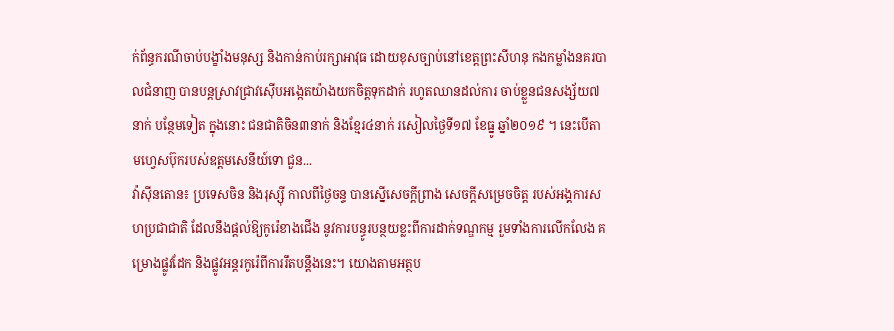ក់ព័ន្ធករណីចាប់បង្ខាំងមនុស្ស និងកាន់កាប់រក្សាអាវុធ ដោយខុសច្បាប់នៅខេត្តព្រះសីហនុ កងកម្លាំងនគរបាលជំនាញ បានបន្ដស្រាវជ្រាវស៊ើបអង្កេតយ៉ាងយកចិត្តទុកដាក់ រហូតឈានដល់ការ ចាប់ខ្លួនជនសង្ស័យ៧នាក់ បន្ថែមទៀត ក្នុងនោះ ជនជាតិចិន៣នាក់ និងខ្មែរ៤នាក់ រសៀលថ្ងៃទី១៧ ខែធ្នូ ឆ្នាំ២០១៩ ។ នេះបើតាមហ្វេសប៊ុករបស់ឧត្តមសេនីយ៍ទោ ជួន...
វ៉ាស៊ីនតោន៖ ប្រទេសចិន និងរុស្ស៊ី កាលពីថ្ងៃចន្ទ បានស្នើសេចក្តីព្រាង សេចក្តីសម្រេចចិត្ត របស់អង្គការសហប្រជាជាតិ ដែលនឹងផ្តល់ឱ្យកូរ៉េខាងជើង នូវការបន្ធូរបន្ថយខ្លះពីការដាក់ទណ្ឌកម្ម រួមទាំងការលើកលែង គម្រោងផ្លូវដែក និងផ្លូវអន្តរកូរ៉េពីការរឹតបន្តឹងនេះ។ យោងតាមអត្ថប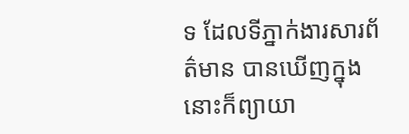ទ ដែលទីភ្នាក់ងារសារព័ត៌មាន បានឃើញក្នុងនោះក៏ព្យាយា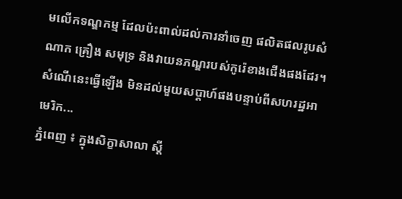មលើកទណ្ឌកម្ម ដែលប៉ះពាល់ដល់ការនាំចេញ ផលិតផលរូបសំណាក គ្រឿង សមុទ្រ និងវាយនភណ្ឌរបស់កូរ៉េខាងជើងផងដែរ។ សំណើនេះធ្វើឡើង មិនដល់មួយសប្តាហ៍ផងបន្ទាប់ពីសហរដ្ឋអាមេរិក...
ភ្នំពេញ ៖ ក្នុងសិក្ខាសាលា ស្តី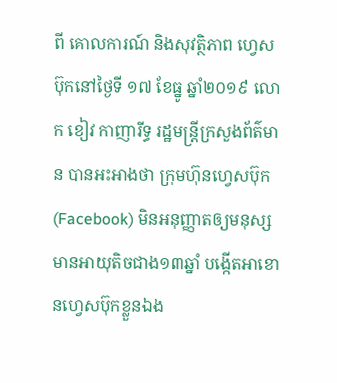ពី គោលការណ៍ និងសុវត្ថិភាព ហ្វេសប៊ុកនៅថ្ងៃទី ១៧ ខែធ្នូ ឆ្នាំ២០១៩ លោក ខៀវ កាញារីទ្ធ រដ្ឋមន្រ្តីក្រសួងព័ត៌មាន បានអះអាងថា ក្រុមហ៊ុនហ្វេសប៊ុក (Facebook) មិនអនុញ្ញាតឲ្យមនុស្ស មានអាយុតិចជាង១៣ឆ្នាំ បង្កើតអាខោនហ្វេសប៊ុកខ្លួនឯង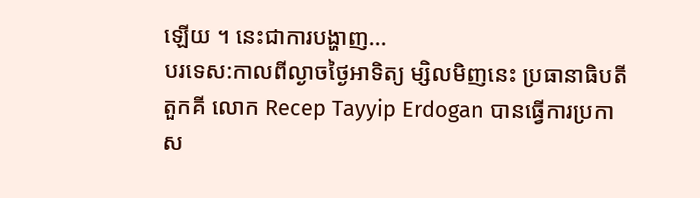ឡើយ ។ នេះជាការបង្ហាញ...
បរទេស:កាលពីល្ងាចថ្ងៃអាទិត្យ ម្សិលមិញនេះ ប្រធានាធិបតីតួកគី លោក Recep Tayyip Erdogan បានធ្វើការប្រកាស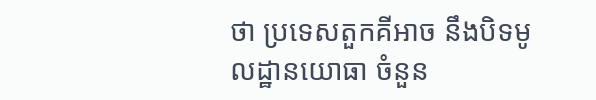ថា ប្រទេសតួកគីអាច នឹងបិទមូលដ្ឋានយោធា ចំនួន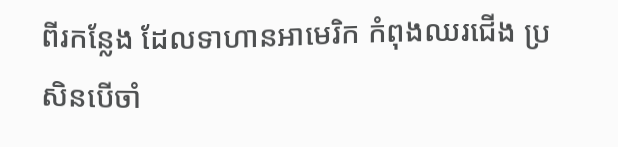ពីរកន្លែង ដែលទាហានអាមេរិក កំពុងឈរជើង ប្រសិនបើចាំ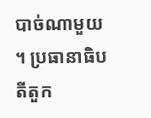បាច់ណាមួយ ។ ប្រធានាធិបតីតួក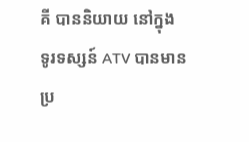គី បាននិយាយ នៅក្នុង ទូរទស្សន៍ ATV បានមានប្រ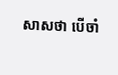សាសថា បើចាំ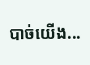បាច់យើង...